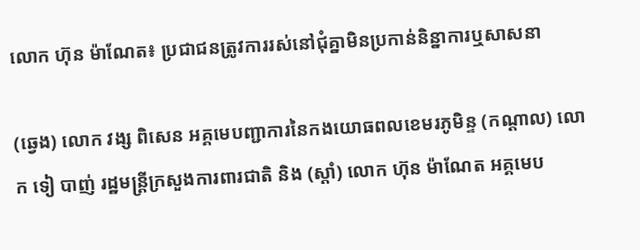លោក ហ៊ុន ម៉ាណែត៖ ប្រជាជនត្រូវការរស់នៅជុំគ្នាមិនប្រកាន់និន្នាការឬសាសនា

(ឆ្វេង) លោក វង្ស ពិសេន អគ្គមេបញ្ជាការនៃកងយោធពលខេមរភូមិន្ទ (កណ្ដាល) លោក ទៀ បាញ់ រដ្ឋមន្ត្រីក្រសួងការពារជាតិ និង (ស្ដាំ) លោក ហ៊ុន ម៉ាណែត អគ្គមេប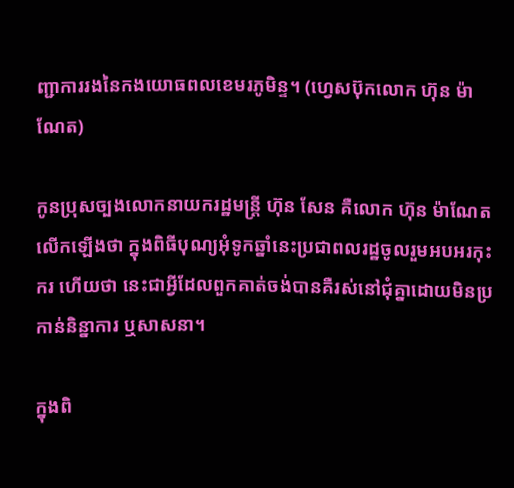ញ្ជាការរងនៃកងយោធពលខេមរភូមិន្ទ។ (ហ្វេសប៊ុកលោក ហ៊ុន ម៉ាណែត)

កូនប្រុសច្បងលោកនាយករដ្ឋមន្ត្រី ហ៊ុន សែន គឺលោក ហ៊ុន ម៉ាណែត លើកឡើងថា ក្នុងពិធីបុណ្យអុំទូកឆ្នាំនេះប្រជាពលរដ្ឋចូលរួមអបអរកុះករ ហើយថា នេះជាអ្វីដែលពួកគាត់ចង់បានគឺរស់នៅជុំគ្នាដោយមិនប្រកាន់និន្នាការ ឬសាសនា។

ក្នុងពិ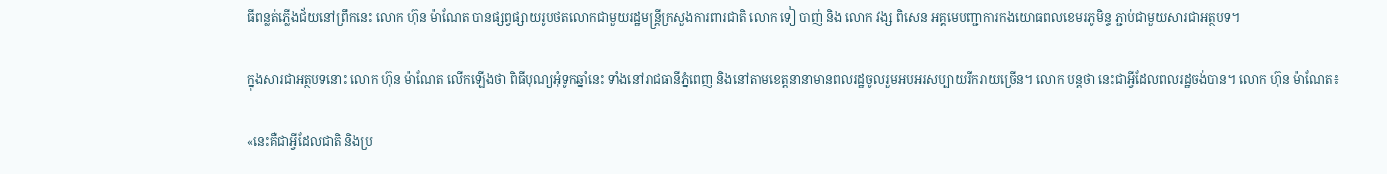ធីពន្លត់ភ្លើងជ័យនៅព្រឹកនេះ លោក ហ៊ុន ម៉ាណែត បានផ្សព្វផ្សាយរូបថតលោកជាមួយរដ្ឋមន្ត្រីក្រសួងការពារជាតិ លោក ទៀ បាញ់ និង លោក វង្ស ពិសេន អគ្គមេបញ្ជាការកងយោធពលខេមរភូមិន្ទ ភ្ជាប់ជាមួយសារជាអត្ថបទ។

ក្នុងសារជាអត្ថបទនោះ លោក ហ៊ុន ម៉ាណែត លើកឡើងថា ពិធីបុណ្យអុំទូកឆ្នាំនេះ ទាំងនៅរាជធានីភ្នំពេញ និងនៅតាមខេត្តនានាមានពលរដ្ឋចូលរួមអបអរសប្បាយរីករាយច្រើន។ លោក បន្តថា នេះជាអ្វីដែលពលរដ្ឋចង់បាន។ លោក ហ៊ុន ម៉ាណែត៖

«នេះគឺជាអ្វីដែលជាតិ និងប្រ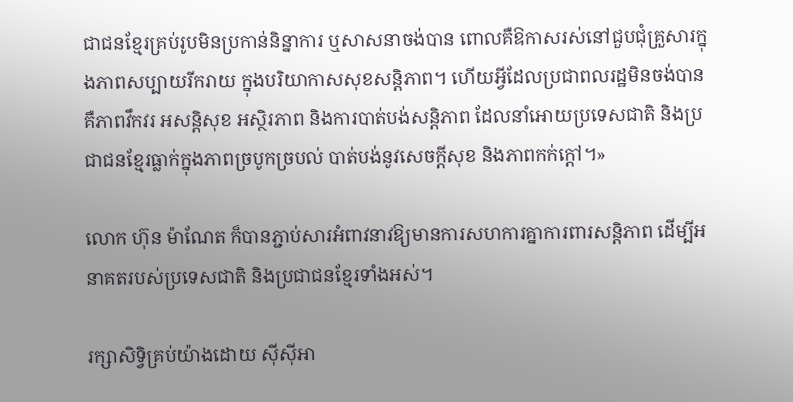ជាជនខ្មែរគ្រប់រូបមិនប្រកាន់និន្នាការ ឬសាសនាចង់បាន ពោលគឺឱកាសរស់នៅជួបជុំគ្រួសារក្នុងភាពសប្បាយរីករាយ ក្នុងបរិយាកាសសុខសន្តិភាព។ ហើយអ្វីដែលប្រជាពលរដ្ឋមិនចង់បាន គឺភាពវឹកវរ អសន្តិសុខ អស្ថិរភាព និងការបាត់បង់សន្តិភាព ដែលនាំអោយប្រទេសជាតិ និងប្រជាជនខ្មែរធ្លាក់ក្នុងភាពច្របូកច្របល់ បាត់បង់នូវសេចក្តីសុខ និងភាពកក់ក្តៅ។»

លោក ហ៊ុន ម៉ាណែត ក៏បានភ្ជាប់សារអំពាវនាវឱ្យមានការសហការគ្នាការពារសន្តិភាព ដើម្បីអនាគតរបស់ប្រទេសជាតិ និងប្រជាជនខ្មែរទាំងអស់។

រក្សាសិទ្វិគ្រប់យ៉ាងដោយ ស៊ីស៊ីអា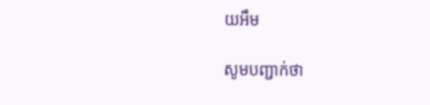យអឹម

សូមបញ្ជាក់ថា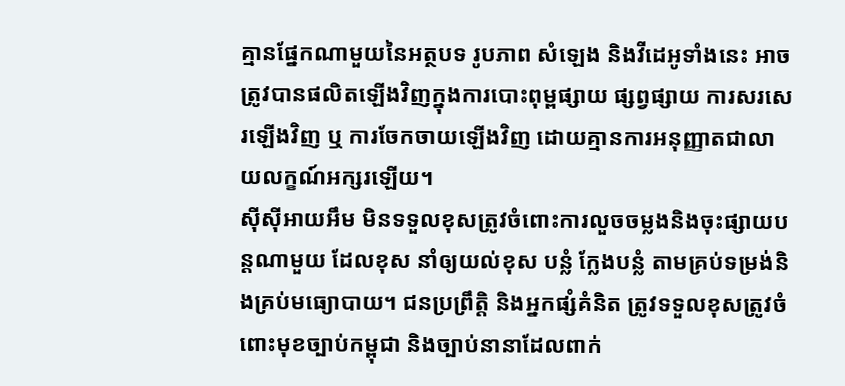គ្មានផ្នែកណាមួយនៃអត្ថបទ រូបភាព សំឡេង និងវីដេអូទាំងនេះ អាចត្រូវបានផលិតឡើងវិញក្នុងការបោះពុម្ពផ្សាយ ផ្សព្វផ្សាយ ការសរសេរឡើងវិញ ឬ ការចែកចាយឡើងវិញ ដោយគ្មានការអនុញ្ញាតជាលាយលក្ខណ៍អក្សរឡើយ។
ស៊ីស៊ីអាយអឹម មិនទទួលខុសត្រូវចំពោះការលួចចម្លងនិងចុះផ្សាយបន្តណាមួយ ដែលខុស នាំឲ្យយល់ខុស បន្លំ ក្លែងបន្លំ តាមគ្រប់ទម្រង់និងគ្រប់មធ្យោបាយ។ ជនប្រព្រឹត្តិ និងអ្នកផ្សំគំនិត ត្រូវទទួលខុសត្រូវចំពោះមុខច្បាប់កម្ពុជា និងច្បាប់នានាដែលពាក់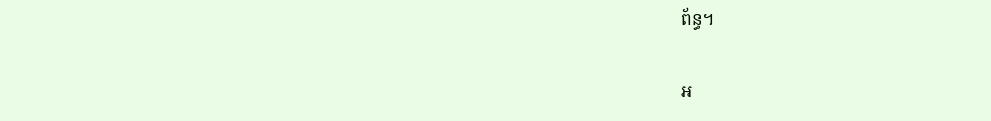ព័ន្ធ។

អ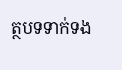ត្ថបទទាក់ទង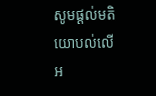សូមផ្ដល់មតិយោបល់លើអ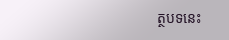ត្ថបទនេះ